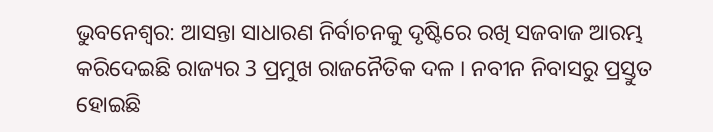ଭୁବନେଶ୍ବର: ଆସନ୍ତା ସାଧାରଣ ନିର୍ବାଚନକୁ ଦୃଷ୍ଟିରେ ରଖି ସଜବାଜ ଆରମ୍ଭ କରିଦେଇଛି ରାଜ୍ୟର 3 ପ୍ରମୁଖ ରାଜନୈତିକ ଦଳ । ନବୀନ ନିବାସରୁ ପ୍ରସ୍ତୁତ ହୋଇଛି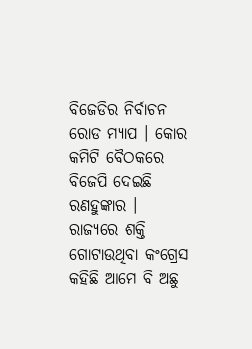ବିଜେଡିର ନିର୍ବାଚନ ରୋଡ ମ୍ୟାପ । କୋର କମିଟି ବୈଠକରେ ବିଜେପି ଦେଇଛି ରଣହୁଙ୍କାର । ରାଜ୍ୟରେ ଶକ୍ତି ଗୋଟାଉଥିବା କଂଗ୍ରେସ କହିଛି ଆମେ ବି ଅଛୁ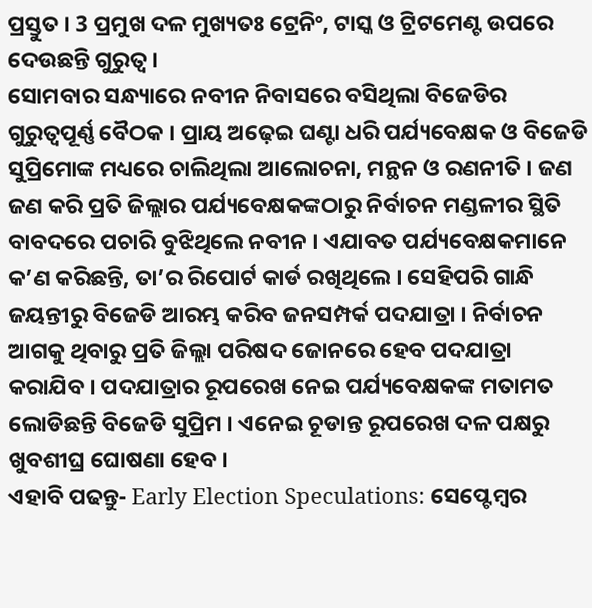ପ୍ରସ୍ତୁତ । 3 ପ୍ରମୁଖ ଦଳ ମୁଖ୍ୟତଃ ଟ୍ରେନିଂ, ଟାସ୍କ ଓ ଟ୍ରିଟମେଣ୍ଟ ଉପରେ ଦେଉଛନ୍ତି ଗୁରୁତ୍ବ ।
ସୋମବାର ସନ୍ଧ୍ୟାରେ ନବୀନ ନିବାସରେ ବସିଥିଲା ବିଜେଡିର ଗୁରୁତ୍ବପୂର୍ଣ୍ଣ ବୈଠକ । ପ୍ରାୟ ଅଢ଼େଇ ଘଣ୍ଟା ଧରି ପର୍ଯ୍ୟବେକ୍ଷକ ଓ ବିଜେଡି ସୁପ୍ରିମୋଙ୍କ ମଧ୍ୟରେ ଚାଲିଥିଲା ଆଲୋଚନା, ମନ୍ଥନ ଓ ରଣନୀତି । ଜଣ ଜଣ କରି ପ୍ରତି ଜିଲ୍ଲାର ପର୍ଯ୍ୟବେକ୍ଷକଙ୍କଠାରୁ ନିର୍ବାଚନ ମଣ୍ଡଳୀର ସ୍ଥିତି ବାବଦରେ ପଚାରି ବୁଝିଥିଲେ ନବୀନ । ଏଯାବତ ପର୍ଯ୍ୟବେକ୍ଷକମାନେ କ’ଣ କରିଛନ୍ତି, ତା’ର ରିପୋର୍ଟ କାର୍ଡ ରଖିଥିଲେ । ସେହିପରି ଗାନ୍ଧି ଜୟନ୍ତୀରୁ ବିଜେଡି ଆରମ୍ଭ କରିବ ଜନସମ୍ପର୍କ ପଦଯାତ୍ରା । ନିର୍ବାଚନ ଆଗକୁ ଥିବାରୁ ପ୍ରତି ଜିଲ୍ଲା ପରିଷଦ ଜୋନରେ ହେବ ପଦଯାତ୍ରା କରାଯିବ । ପଦଯାତ୍ରାର ରୂପରେଖ ନେଇ ପର୍ଯ୍ୟବେକ୍ଷକଙ୍କ ମତାମତ ଲୋଡିଛନ୍ତି ବିଜେଡି ସୁପ୍ରିମ । ଏନେଇ ଚୂଡାନ୍ତ ରୂପରେଖ ଦଳ ପକ୍ଷରୁ ଖୁବଶୀଘ୍ର ଘୋଷଣା ହେବ ।
ଏହାବି ପଢନ୍ତୁ- Early Election Speculations: ସେପ୍ଟେମ୍ବର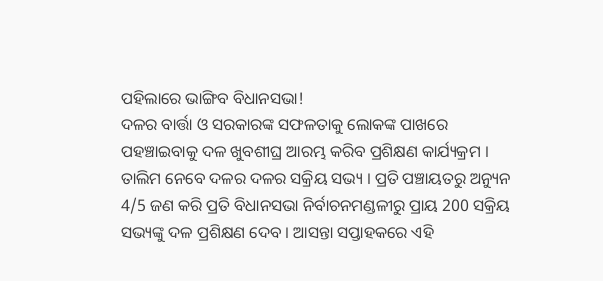ପହିଲାରେ ଭାଙ୍ଗିବ ବିଧାନସଭା!
ଦଳର ବାର୍ତ୍ତା ଓ ସରକାରଙ୍କ ସଫଳତାକୁ ଲୋକଙ୍କ ପାଖରେ ପହଞ୍ଚାଇବାକୁ ଦଳ ଖୁବଶୀଘ୍ର ଆରମ୍ଭ କରିବ ପ୍ରଶିକ୍ଷଣ କାର୍ଯ୍ୟକ୍ରମ । ତାଲିମ ନେବେ ଦଳର ଦଳର ସକ୍ରିୟ ସଭ୍ୟ । ପ୍ରତି ପଞ୍ଚାୟତରୁ ଅନ୍ୟୁନ 4/5 ଜଣ କରି ପ୍ରତି ବିଧାନସଭା ନିର୍ବାଚନମଣ୍ଡଳୀରୁ ପ୍ରାୟ 200 ସକ୍ରିୟ ସଭ୍ୟଙ୍କୁ ଦଳ ପ୍ରଶିକ୍ଷଣ ଦେବ । ଆସନ୍ତା ସପ୍ତାହକରେ ଏହି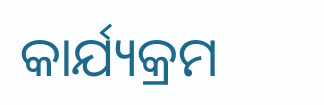କାର୍ଯ୍ୟକ୍ରମ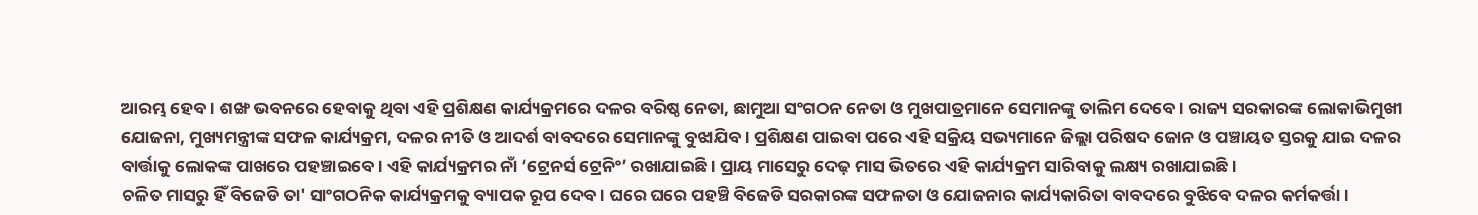ଆରମ୍ଭ ହେବ । ଶଙ୍ଖ ଭବନରେ ହେବାକୁ ଥିବା ଏହି ପ୍ରଶିକ୍ଷଣ କାର୍ଯ୍ୟକ୍ରମରେ ଦଳର ବରିଷ୍ଠ ନେତା, ଛାମୁଆ ସଂଗଠନ ନେତା ଓ ମୁଖପାତ୍ରମାନେ ସେମାନଙ୍କୁ ତାଲିମ ଦେବେ । ରାଜ୍ୟ ସରକାରଙ୍କ ଲୋକାଭିମୁଖୀ ଯୋଜନା, ମୁଖ୍ୟମନ୍ତ୍ରୀଙ୍କ ସଫଳ କାର୍ଯ୍ୟକ୍ରମ, ଦଳର ନୀତି ଓ ଆଦର୍ଶ ବାବଦରେ ସେମାନଙ୍କୁ ବୁଝାଯିବ । ପ୍ରଶିକ୍ଷଣ ପାଇବା ପରେ ଏହି ସକ୍ରିୟ ସଭ୍ୟମାନେ ଜିଲ୍ଲା ପରିଷଦ ଜୋନ ଓ ପଞ୍ଚାୟତ ସ୍ତରକୁ ଯାଇ ଦଳର ବାର୍ତ୍ତାକୁ ଲୋକଙ୍କ ପାଖରେ ପହଞ୍ଚାଇବେ । ଏହି କାର୍ଯ୍ୟକ୍ରମର ନାଁ ‘ଟ୍ରେନର୍ସ ଟ୍ରେନିଂ’ ରଖାଯାଇଛି । ପ୍ରାୟ ମାସେରୁ ଦେଢ଼ ମାସ ଭିତରେ ଏହି କାର୍ଯ୍ୟକ୍ରମ ସାରିବାକୁ ଲକ୍ଷ୍ୟ ରଖାଯାଇଛି ।
ଚଳିତ ମାସରୁ ହିଁ ବିଜେଡି ତା' ସାଂଗଠନିକ କାର୍ଯ୍ୟକ୍ରମକୁ ବ୍ୟାପକ ରୂପ ଦେବ । ଘରେ ଘରେ ପହଞ୍ଚି ବିଜେଡି ସରକାରଙ୍କ ସଫଳତା ଓ ଯୋଜନାର କାର୍ଯ୍ୟକାରିତା ବାବଦରେ ବୁଝିବେ ଦଳର କର୍ମକର୍ତ୍ତା ।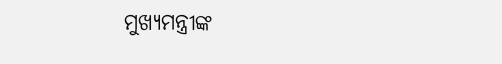ମୁଖ୍ୟମନ୍ତ୍ରୀଙ୍କ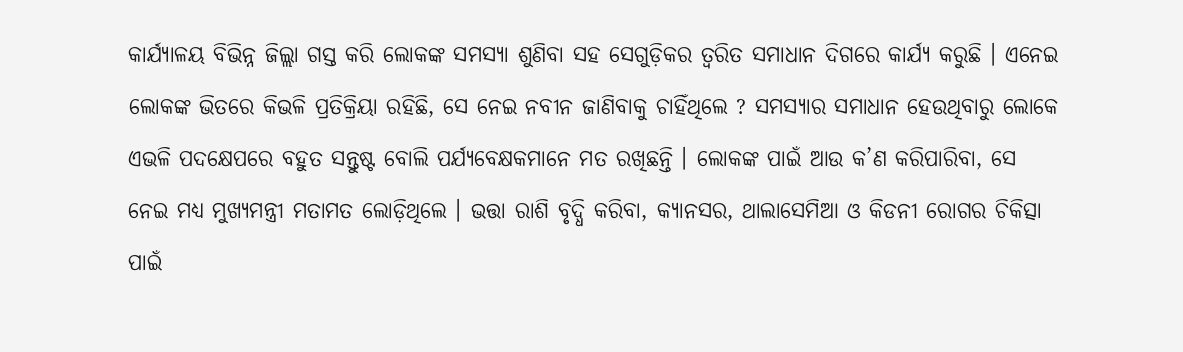କାର୍ଯ୍ୟାଳୟ ବିଭିନ୍ନ ଜିଲ୍ଲା ଗସ୍ତ କରି ଲୋକଙ୍କ ସମସ୍ୟା ଶୁଣିବା ସହ ସେଗୁଡ଼ିକର ତ୍ବରିତ ସମାଧାନ ଦିଗରେ କାର୍ଯ୍ୟ କରୁଛି । ଏନେଇ ଲୋକଙ୍କ ଭିତରେ କିଭଳି ପ୍ରତିକ୍ରିୟା ରହିଛି, ସେ ନେଇ ନବୀନ ଜାଣିବାକୁ ଚାହିଁଥିଲେ ? ସମସ୍ୟାର ସମାଧାନ ହେଉଥିବାରୁ ଲୋକେ ଏଭଳି ପଦକ୍ଷେପରେ ବହୁତ ସନ୍ତୁଷ୍ଟ ବୋଲି ପର୍ଯ୍ୟବେକ୍ଷକମାନେ ମତ ରଖିଛନ୍ତି । ଲୋକଙ୍କ ପାଇଁ ଆଉ କ’ଣ କରିପାରିବା, ସେ ନେଇ ମଧ୍ୟ ମୁଖ୍ୟମନ୍ତ୍ରୀ ମତାମତ ଲୋଡ଼ିଥିଲେ । ଭତ୍ତା ରାଶି ବୃଦ୍ଧି କରିବା, କ୍ୟାନସର, ଥାଲାସେମିଆ ଓ କିଡନୀ ରୋଗର ଚିକିତ୍ସା ପାଇଁ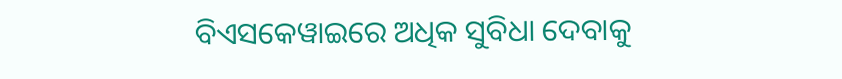ବିଏସକେୱାଇରେ ଅଧିକ ସୁବିଧା ଦେବାକୁ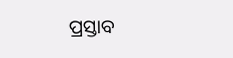ପ୍ରସ୍ତାବ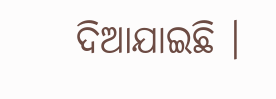ଦିଆଯାଇଛି ।